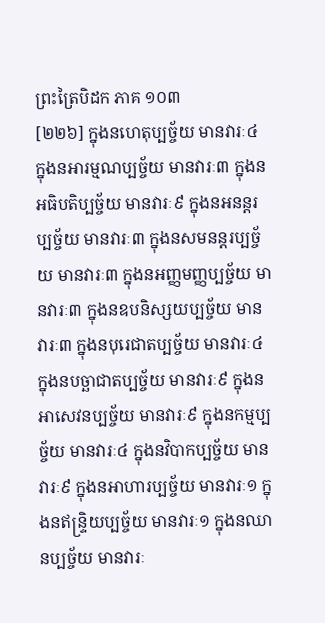ព្រះត្រៃបិដក ភាគ ១០៣
[២២៦] ក្នុងនហេតុប្បច្ច័យ មានវារៈ៤ ក្នុងនអារម្មណប្បច្ច័យ មានវារៈ៣ ក្នុងនអធិបតិប្បច្ច័យ មានវារៈ៩ ក្នុងនអនន្តរប្បច្ច័យ មានវារៈ៣ ក្នុងនសមនន្តរប្បច្ច័យ មានវារៈ៣ ក្នុងនអញ្ញមញ្ញប្បច្ច័យ មានវារៈ៣ ក្នុងនឧបនិស្សយប្បច្ច័យ មានវារៈ៣ ក្នុងនបុរេជាតប្បច្ច័យ មានវារៈ៤ ក្នុងនបច្ឆាជាតប្បច្ច័យ មានវារៈ៩ ក្នុងនអាសេវនប្បច្ច័យ មានវារៈ៩ ក្នុងនកម្មប្បច្ច័យ មានវារៈ៤ ក្នុងនវិបាកប្បច្ច័យ មានវារៈ៩ ក្នុងនអាហារប្បច្ច័យ មានវារៈ១ ក្នុងនឥន្រ្ទិយប្បច្ច័យ មានវារៈ១ ក្នុងនឈានប្បច្ច័យ មានវារៈ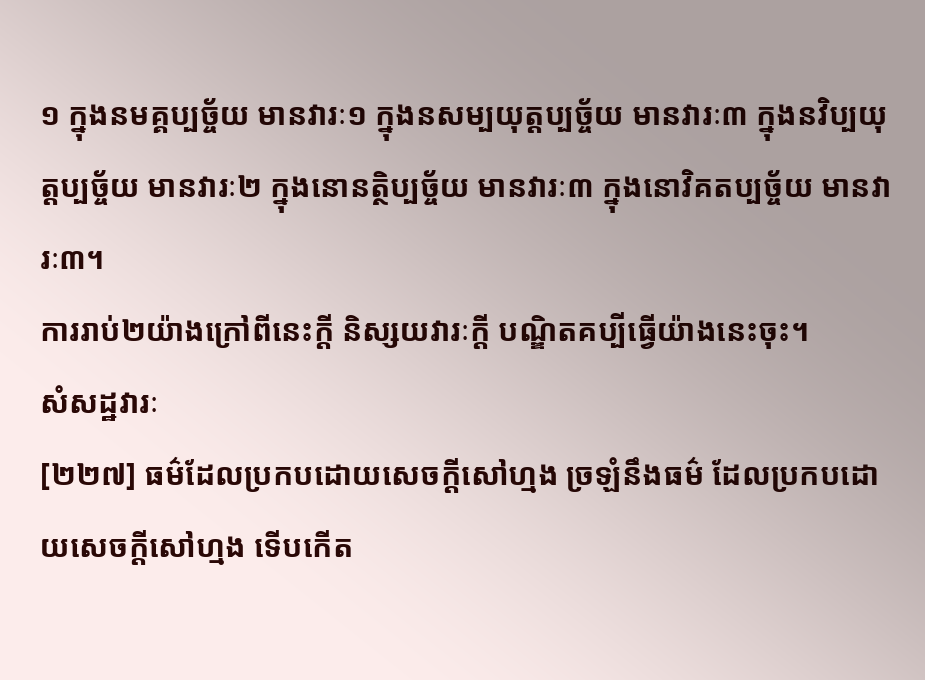១ ក្នុងនមគ្គប្បច្ច័យ មានវារៈ១ ក្នុងនសម្បយុត្តប្បច្ច័យ មានវារៈ៣ ក្នុងនវិប្បយុត្តប្បច្ច័យ មានវារៈ២ ក្នុងនោនត្ថិប្បច្ច័យ មានវារៈ៣ ក្នុងនោវិគតប្បច្ច័យ មានវារៈ៣។
ការរាប់២យ៉ាងក្រៅពីនេះក្តី និស្សយវារៈក្តី បណ្ឌិតគប្បីធ្វើយ៉ាងនេះចុះ។
សំសដ្ឋវារៈ
[២២៧] ធម៌ដែលប្រកបដោយសេចក្តីសៅហ្មង ច្រឡំនឹងធម៌ ដែលប្រកបដោយសេចក្តីសៅហ្មង ទើបកើត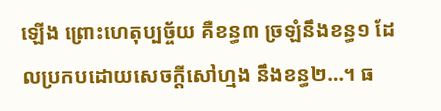ឡើង ព្រោះហេតុប្បច្ច័យ គឺខន្ធ៣ ច្រឡំនឹងខន្ធ១ ដែលប្រកបដោយសេចក្តីសៅហ្មង នឹងខន្ធ២…។ ធ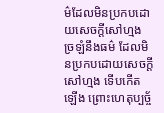ម៌ដែលមិនប្រកបដោយសេចក្តីសៅហ្មង ច្រឡំនឹងធម៌ ដែលមិនប្រកបដោយសេចក្តីសៅហ្មង ទើបកើតឡើង ព្រោះហេតុប្បច្ច័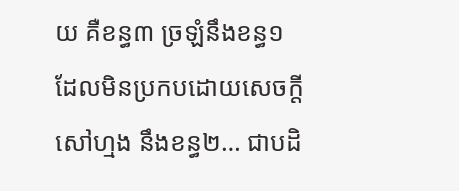យ គឺខន្ធ៣ ច្រឡំនឹងខន្ធ១ ដែលមិនប្រកបដោយសេចក្តីសៅហ្មង នឹងខន្ធ២… ជាបដិ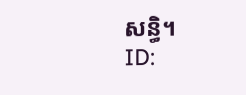សន្ធិ។
ID: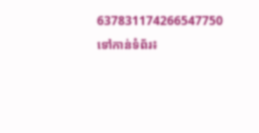637831174266547750
ទៅកាន់ទំព័រ៖